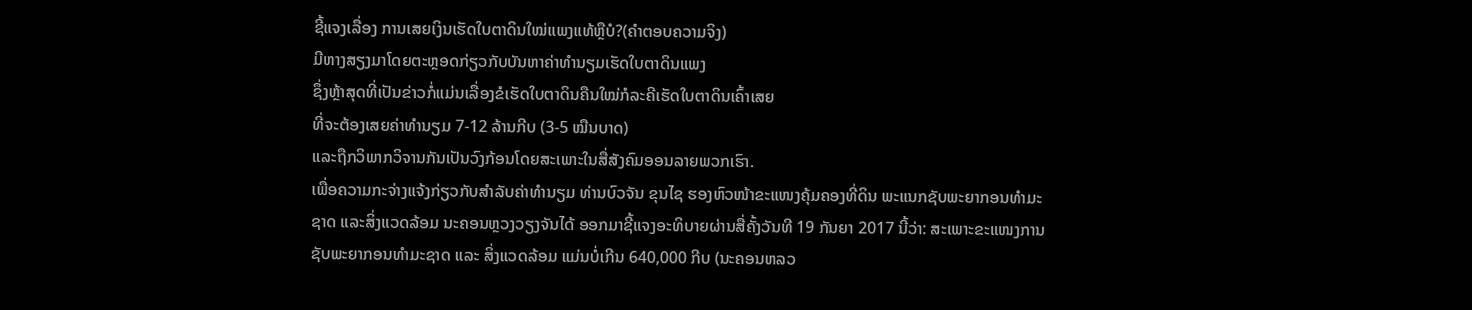ຊີ້ແຈງເລື່ອງ ການເສຍເງິນເຮັດໃບຕາດິນໃໝ່ແພງແທ້ຫຼືບໍ?(ຄໍາຕອບຄວາມຈິງ)
ມີຫາງສຽງມາໂດຍຕະຫຼອດກ່ຽວກັບບັນຫາຄ່າທຳນຽມເຮັດໃບຕາດິນແພງ
ຊຶ່ງຫຼ້າສຸດທີ່ເປັນຂ່າວກໍ່ແມ່ນເລື່ອງຂໍເຮັດໃບຕາດິນຄືນໃໝ່ກໍລະຄີເຮັດໃບຕາດິນເຄົ້າເສຍ
ທີ່ຈະຕ້ອງເສຍຄ່າທຳນຽມ 7-12 ລ້ານກີບ (3-5 ໝືນບາດ)
ແລະຖືກວິພາກວິຈານກັນເປັນວົງກ້ອນໂດຍສະເພາະໃນສື່ສັງຄົມອອນລາຍພວກເຮົາ.
ເພື່ອຄວາມກະຈ່າງແຈ້ງກ່ຽວກັບສຳລັບຄ່າທຳນຽມ ທ່ານບົວຈັນ ຂຸນໄຊ ຮອງຫົວໜ້າຂະແໜງຄຸ້ມຄອງທີ່ດິນ ພະແນກຊັບພະຍາກອນທຳມະຊາດ ແລະສິ່ງແວດລ້ອມ ນະຄອນຫຼວງວຽງຈັນໄດ້ ອອກມາຊີ້ແຈງອະທິບາຍຜ່ານສື່ຄັ້ງວັນທີ 19 ກັນຍາ 2017 ນີ້ວ່າ: ສະເພາະຂະແໜງການຊັບພະຍາກອນທຳມະຊາດ ແລະ ສິ່ງແວດລ້ອມ ແມ່ນບໍ່ເກີນ 640,000 ກີບ (ນະຄອນຫລວ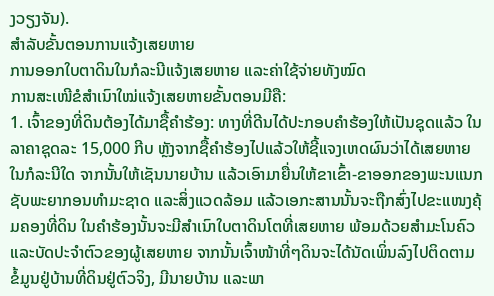ງວຽງຈັນ).
ສຳລັບຂັ້ນຕອນການແຈ້ງເສຍຫາຍ
ການອອກໃບຕາດິນໃນກໍລະນີແຈ້ງເສຍຫາຍ ແລະຄ່າໃຊ້ຈ່າຍທັງໝົດ
ການສະເໜີຂໍສຳເນົາໃໝ່ແຈ້ງເສຍຫາຍຂັ້ນຕອນມີຄື:
1. ເຈົ້າຂອງທີ່ດິນຕ້ອງໄດ້ມາຊື້ຄຳຮ້ອງ: ທາງທີ່ດີນໄດ້ປະກອບຄຳຮ້ອງໃຫ້ເປັນຊຸດແລ້ວ ໃນລາຄາຊຸດລະ 15,000 ກີບ ຫຼັງຈາກຊື້ຄຳຮ້ອງໄປແລ້ວໃຫ້ຊີ້ແຈງເຫດຜົນວ່າໄດ້ເສຍຫາຍໃນກໍລະນີໃດ ຈາກນັ້ນໃຫ້ເຊັນນາຍບ້ານ ແລ້ວເອົາມາຍື່ນໃຫ້ຂາເຂົ້າ-ຂາອອກຂອງພະນແນກຊັບພະຍາກອນທຳມະຊາດ ແລະສິ່ງແວດລ້ອມ ແລ້ວເອກະສານນັ້ນຈະຖືກສົ່ງໄປຂະແໜງຄຸ້ມຄອງທີ່ດິນ ໃນຄຳຮ້ອງນັ້ນຈະມີສຳເນົາໃບຕາດິນໂຕທີ່ເສຍຫາຍ ພ້ອມດ້ວຍສຳມະໂນຄົວ ແລະບັດປະຈຳຕົວຂອງຜູ້ເສຍຫາຍ ຈາກນັ້ນເຈົ້າໜ້າທີ່ໆດິນຈະໄດ້ນັດເພິ່ນລົງໄປຕິດຕາມຂໍ້ມູນຢູ່ບ້ານທີ່ດິນຢູ່ຕົວຈິງ, ມີນາຍບ້ານ ແລະພາ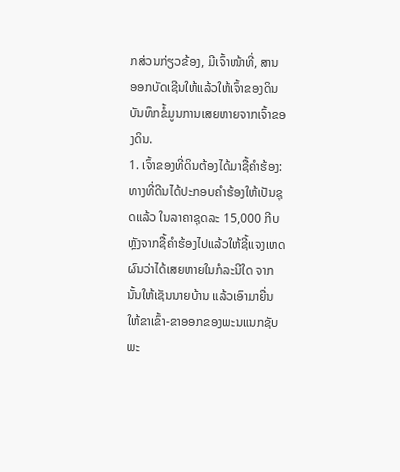ກສ່ວນກ່ຽວຂ້ອງ, ມີເຈົ້າໜ້າທີ່, ສານ ອອກບັດເຊີນໃຫ້ແລ້ວໃຫ້ເຈົ້າຂອງດິນ ບັນທຶກຂໍ້ມູນການເສຍຫາຍຈາກເຈົ້າຂອງດິນ.
1. ເຈົ້າຂອງທີ່ດິນຕ້ອງໄດ້ມາຊື້ຄຳຮ້ອງ: ທາງທີ່ດີນໄດ້ປະກອບຄຳຮ້ອງໃຫ້ເປັນຊຸດແລ້ວ ໃນລາຄາຊຸດລະ 15,000 ກີບ ຫຼັງຈາກຊື້ຄຳຮ້ອງໄປແລ້ວໃຫ້ຊີ້ແຈງເຫດຜົນວ່າໄດ້ເສຍຫາຍໃນກໍລະນີໃດ ຈາກນັ້ນໃຫ້ເຊັນນາຍບ້ານ ແລ້ວເອົາມາຍື່ນໃຫ້ຂາເຂົ້າ-ຂາອອກຂອງພະນແນກຊັບພະ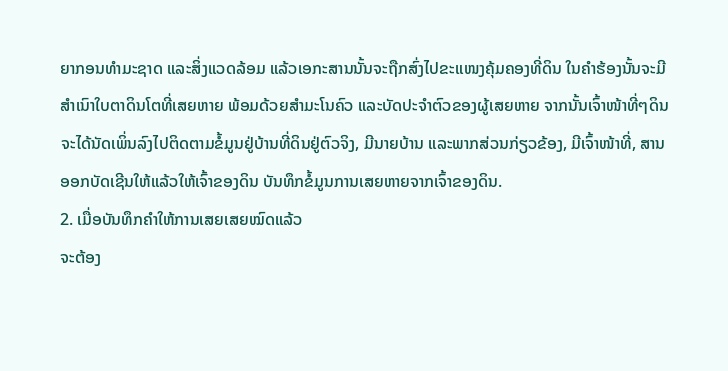ຍາກອນທຳມະຊາດ ແລະສິ່ງແວດລ້ອມ ແລ້ວເອກະສານນັ້ນຈະຖືກສົ່ງໄປຂະແໜງຄຸ້ມຄອງທີ່ດິນ ໃນຄຳຮ້ອງນັ້ນຈະມີສຳເນົາໃບຕາດິນໂຕທີ່ເສຍຫາຍ ພ້ອມດ້ວຍສຳມະໂນຄົວ ແລະບັດປະຈຳຕົວຂອງຜູ້ເສຍຫາຍ ຈາກນັ້ນເຈົ້າໜ້າທີ່ໆດິນຈະໄດ້ນັດເພິ່ນລົງໄປຕິດຕາມຂໍ້ມູນຢູ່ບ້ານທີ່ດິນຢູ່ຕົວຈິງ, ມີນາຍບ້ານ ແລະພາກສ່ວນກ່ຽວຂ້ອງ, ມີເຈົ້າໜ້າທີ່, ສານ ອອກບັດເຊີນໃຫ້ແລ້ວໃຫ້ເຈົ້າຂອງດິນ ບັນທຶກຂໍ້ມູນການເສຍຫາຍຈາກເຈົ້າຂອງດິນ.
2. ເມື່ອບັນທຶກຄຳໃຫ້ການເສຍເສຍໝົດແລ້ວ
ຈະຕ້ອງ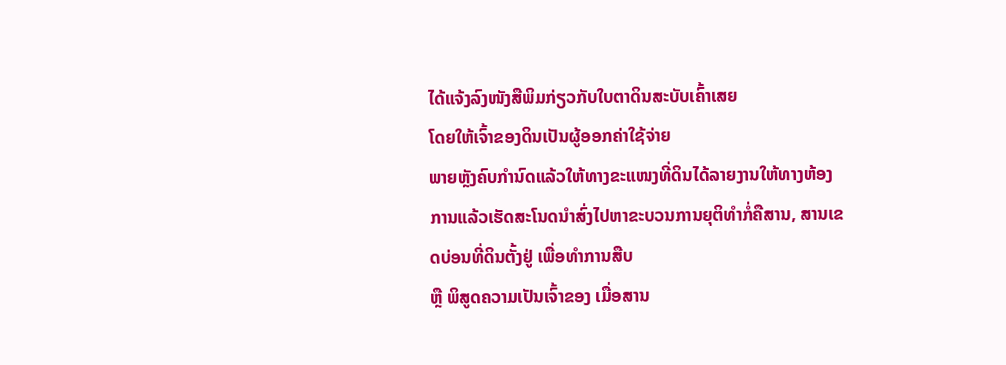ໄດ້ແຈ້ງລົງໜັງສືພິມກ່ຽວກັບໃບຕາດິນສະບັບເຄົ້າເສຍ
ໂດຍໃຫ້ເຈົ້າຂອງດິນເປັນຜູ້ອອກຄ່າໃຊ້ຈ່າຍ
ພາຍຫຼັງຄົບກຳນົດແລ້ວໃຫ້ທາງຂະແໜງທີ່ດິນໄດ້ລາຍງານໃຫ້ທາງຫ້ອງການແລ້ວເຮັດສະໂນດນຳສົ່ງໄປຫາຂະບວນການຍຸຕິທຳກໍ່ຄືສານ, ສານເຂດບ່ອນທີ່ດິນຕັ້ງຢູ່ ເພື່ອທຳການສືບ
ຫຼື ພິສູດຄວາມເປັນເຈົ້າຂອງ ເມື່ອສານ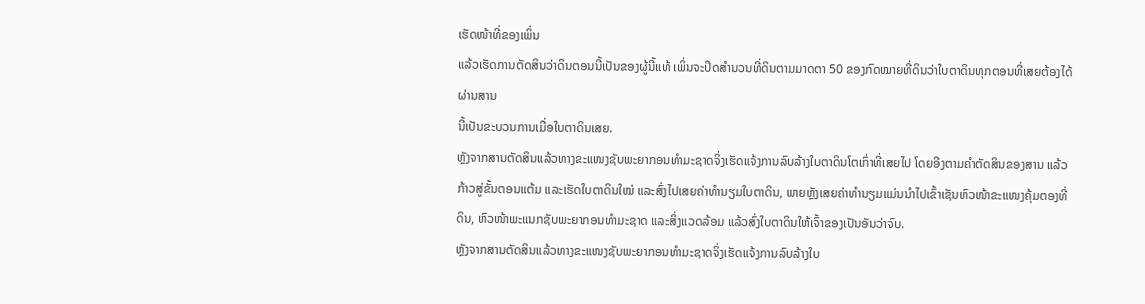ເຮັດໜ້າທີ່ຂອງເພິ່ນ
ແລ້ວເຮັດການຕັດສິນວ່າດິນຕອນນີ້ເປັນຂອງຜູ້ນີ້ແທ້ ເພິ່ນຈະປິດສຳນວນທີ່ດິນຕາມມາດຕາ 50 ຂອງກົດໝາຍທີ່ດິນວ່າໃບຕາດິນທຸກຕອນທີ່ເສຍຕ້ອງໄດ້ຜ່ານສານ
ນີ້ເປັນຂະບວນການເມື່ອໃບຕາດິນເສຍ.
ຫຼັງຈາກສານຕັດສິນແລ້ວທາງຂະແໜງຊັບພະຍາກອນທຳມະຊາດຈິ່ງເຮັດແຈ້ງການລົບລ້າງໃບຕາດິນໂຕເກົ່າທີ່ເສຍໄປ ໂດຍອີງຕາມຄຳຕັດສິນຂອງສານ ແລ້ວກ້າວສູ່ຂັ້ນຕອນແຕ້ມ ແລະເຮັດໃບຕາດິນໃໝ່ ແລະສົ່ງໄປເສຍຄ່າທຳນຽມໃບຕາດິນ, ພາຍຫຼັງເສຍຄ່າທຳນຽມແມ່ນນຳໄປເຂົ້າເຊັນຫົວໜ້າຂະແໜງຄຸ້ມຕອງທີ່ດິນ, ຫົວໜ້າພະແນກຊັບພະຍາກອນທຳມະຊາດ ແລະສິ່ງແວດລ້ອມ ແລ້ວສົ່ງໃບຕາດິນໃຫ້ເຈົ້າຂອງເປັນອັນວ່າຈົບ.
ຫຼັງຈາກສານຕັດສິນແລ້ວທາງຂະແໜງຊັບພະຍາກອນທຳມະຊາດຈິ່ງເຮັດແຈ້ງການລົບລ້າງໃບ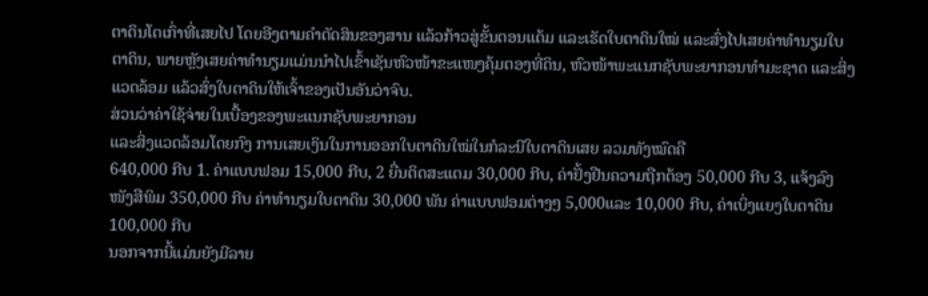ຕາດິນໂຕເກົ່າທີ່ເສຍໄປ ໂດຍອີງຕາມຄຳຕັດສິນຂອງສານ ແລ້ວກ້າວສູ່ຂັ້ນຕອນແຕ້ມ ແລະເຮັດໃບຕາດິນໃໝ່ ແລະສົ່ງໄປເສຍຄ່າທຳນຽມໃບຕາດິນ, ພາຍຫຼັງເສຍຄ່າທຳນຽມແມ່ນນຳໄປເຂົ້າເຊັນຫົວໜ້າຂະແໜງຄຸ້ມຕອງທີ່ດິນ, ຫົວໜ້າພະແນກຊັບພະຍາກອນທຳມະຊາດ ແລະສິ່ງແວດລ້ອມ ແລ້ວສົ່ງໃບຕາດິນໃຫ້ເຈົ້າຂອງເປັນອັນວ່າຈົບ.
ສ່ວນວ່າຄ່າໃຊ້ຈ່າຍໃນເບື້ອງຂອງພະແນກຊັບພະຍາກອນ
ແລະສິ່ງແວດລ້ອມໂດຍກົງ ການເສຍເງິນໃນການອອກໃບຕາດິນໃໝ່ໃນກໍລະນີໃບຕາດິນເສຍ ລວມທັງໝົດຄື
640,000 ກີບ 1. ຄ່າແບບຟອມ 15,000 ກີບ, 2 ຍື່ນຕິດສະແຕມ 30,000 ກີບ, ຄ່າຢັ້ງຢືນຄວາມຖືກຕ້ອງ 50,000 ກີບ 3, ແຈ້ງລົງໜັງສືພິມ 350,000 ກີບ ຄ່າທຳນຽມໃບຕາດິນ 30,000 ພັນ ຄ່າແບບຟອມຕ່າງໆ 5,000ແລະ 10,000 ກີບ, ຄ່າເບິ່ງແຍງໃບຕາດິນ 100,000 ກີບ
ນອກຈາກນີ້ແມ່ນຍັງມີລາຍ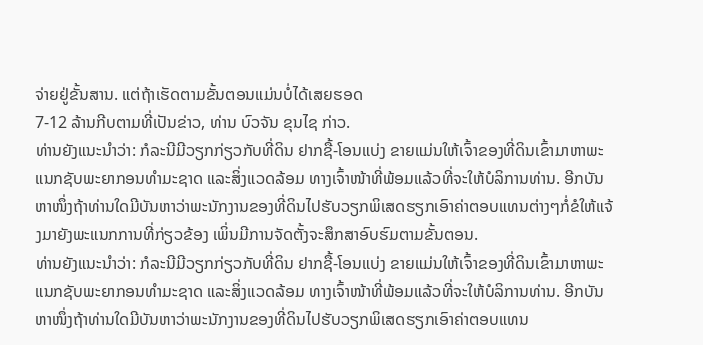ຈ່າຍຢູ່ຂັ້ນສານ. ແຕ່ຖ້າເຮັດຕາມຂັ້ນຕອນແມ່ນບໍ່ໄດ້ເສຍຮອດ
7-12 ລ້ານກີບຕາມທີ່ເປັນຂ່າວ, ທ່ານ ບົວຈັນ ຂຸນໄຊ ກ່າວ.
ທ່ານຍັງແນະນຳວ່າ: ກໍລະນີມີວຽກກ່ຽວກັບທີ່ດິນ ຢາກຊື້-ໂອນແບ່ງ ຂາຍແມ່ນໃຫ້ເຈົ້າຂອງທີ່ດິນເຂົ້າມາຫາພະແນກຊັບພະຍາກອນທຳມະຊາດ ແລະສິ່ງແວດລ້ອມ ທາງເຈົ້າໜ້າທີ່ພ້ອມແລ້ວທີ່ຈະໃຫ້ບໍລິການທ່ານ. ອີກບັນຫາໜຶ່ງຖ້າທ່ານໃດມີບັນຫາວ່າພະນັກງານຂອງທີ່ດິນໄປຮັບວຽກພິເສດຮຽກເອົາຄ່າຕອບແທນຕ່າງໆກໍ່ຂໍໃຫ້ແຈ້ງມາຍັງພະແນກການທີ່ກ່ຽວຂ້ອງ ເພິ່ນມີການຈັດຕັ້ງຈະສຶກສາອົບຮົມຕາມຂັ້ນຕອນ.
ທ່ານຍັງແນະນຳວ່າ: ກໍລະນີມີວຽກກ່ຽວກັບທີ່ດິນ ຢາກຊື້-ໂອນແບ່ງ ຂາຍແມ່ນໃຫ້ເຈົ້າຂອງທີ່ດິນເຂົ້າມາຫາພະແນກຊັບພະຍາກອນທຳມະຊາດ ແລະສິ່ງແວດລ້ອມ ທາງເຈົ້າໜ້າທີ່ພ້ອມແລ້ວທີ່ຈະໃຫ້ບໍລິການທ່ານ. ອີກບັນຫາໜຶ່ງຖ້າທ່ານໃດມີບັນຫາວ່າພະນັກງານຂອງທີ່ດິນໄປຮັບວຽກພິເສດຮຽກເອົາຄ່າຕອບແທນ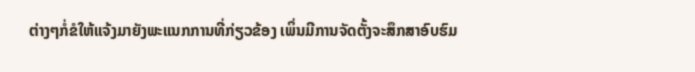ຕ່າງໆກໍ່ຂໍໃຫ້ແຈ້ງມາຍັງພະແນກການທີ່ກ່ຽວຂ້ອງ ເພິ່ນມີການຈັດຕັ້ງຈະສຶກສາອົບຮົມ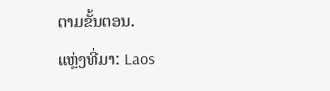ຕາມຂັ້ນຕອນ.
ແຫຼ່ງທີ່ມາ: Laos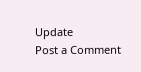Update
Post a Comment